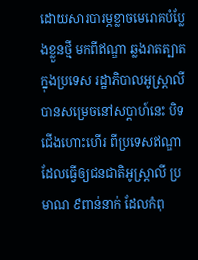ដោយសារបារម្ភខ្លាចមេរោគបំប្លែងខ្លួនថ្មី មកពីឥណ្ឌា ឆ្លងរាតត្បាតក្នុងប្រទេស រដ្ឋាភិបាលអូស្ត្រាលី បានសម្រេចនៅសប្តាហ៍នេះ បិទជើងហោះហើរ ពីប្រទេសឥណ្ឌា ដែលធ្វើឲ្យជនជាតិអូស្ត្រាលី ប្រមាណ ៩ពាន់នាក់ ដែលកំពុ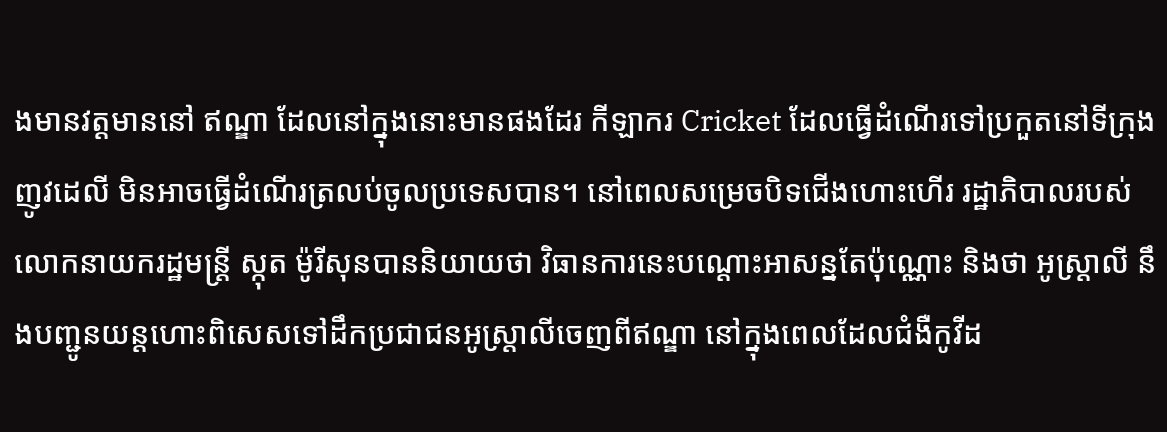ងមានវត្តមាននៅ ឥណ្ឌា ដែលនៅក្នុងនោះមានផងដែរ កីឡាករ Cricket ដែលធ្វើដំណើរទៅប្រកួតនៅទីក្រុងញូវដេលី មិនអាចធ្វើដំណើរត្រលប់ចូលប្រទេសបាន។ នៅពេលសម្រេចបិទជើងហោះហើរ រដ្ឋាភិបាលរបស់លោកនាយករដ្ឋមន្រ្តី ស្កុត ម៉ូរីសុនបាននិយាយថា វិធានការនេះបណ្តោះអាសន្នតែប៉ុណ្ណោះ និងថា អូស្ត្រាលី នឹងបញ្ជូនយន្តហោះពិសេសទៅដឹកប្រជាជនអូស្ត្រាលីចេញពីឥណ្ឌា នៅក្នុងពេលដែលជំងឺកូវីដ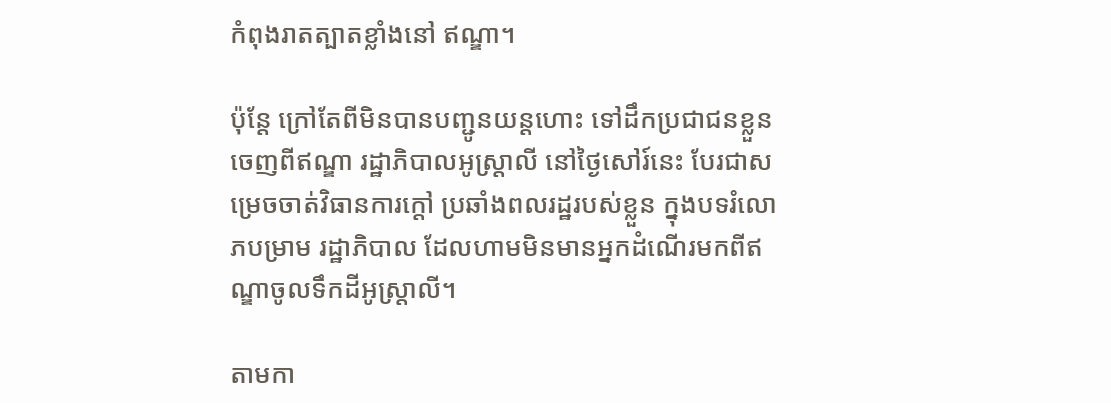កំពុងរាតត្បាតខ្លាំងនៅ ឥណ្ឌា។

ប៉ុន្តែ ក្រៅតែពីមិនបានបញ្ជូនយន្តហោះ ទៅដឹកប្រជាជនខ្លួនចេញពីឥណ្ឌា រដ្ឋាភិបាលអូស្ត្រាលី នៅថ្ងៃសៅរ៍នេះ បែរជាសម្រេចចាត់វិធានការក្តៅ ប្រឆាំងពលរដ្ឋរបស់ខ្លួន ក្នុងបទរំលោភបម្រាម រដ្ឋាភិបាល ដែលហាមមិនមានអ្នកដំណើរមកពីឥណ្ឌាចូលទឹកដីអូស្ត្រាលី។

តាមកា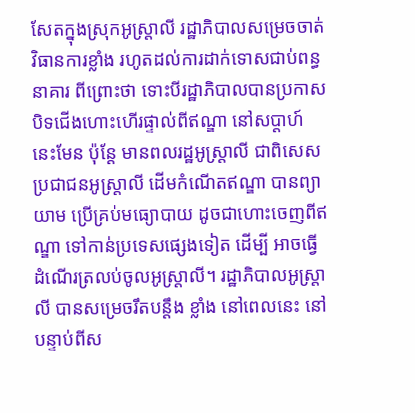សែតក្នុងស្រុកអូស្ត្រាលី រដ្ឋាភិបាលសម្រេចចាត់វិធានការខ្លាំង រហូតដល់ការដាក់ទោសជាប់ពន្ធនាគារ ពីព្រោះថា ទោះបីរដ្ឋាភិបាលបានប្រកាសបិទជើងហោះហើរផ្ទាល់ពីឥណ្ឌា នៅសប្តាហ៍នេះមែន ប៉ុន្តែ មានពលរដ្ឋអូស្ត្រាលី ជាពិសេស ប្រជាជនអូស្ត្រាលី ដើមកំណើតឥណ្ឌា បានព្យាយាម ប្រើគ្រប់មធ្យោបាយ ដូចជាហោះចេញពីឥណ្ឌា ទៅកាន់ប្រទេសផ្សេងទៀត ដើម្បី អាចធ្វើដំណើរត្រលប់ចូលអូស្ត្រាលី។ រដ្ឋាភិបាលអូស្ត្រាលី បានសម្រេចរឹតបន្តឹង ខ្លាំង នៅពេលនេះ នៅបន្ទាប់ពីស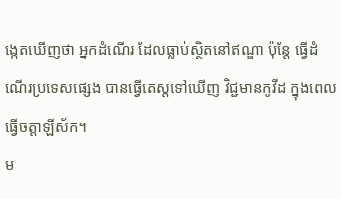ង្កេតឃើញថា អ្នកដំណើរ ដែលធ្លាប់ស្ថិតនៅឥណ្ឌា ប៉ុន្តែ ធ្វើដំណើរប្រទេសផ្សេង បានធ្វើតេស្តទៅឃើញ វិជ្ជមានកូវីដ ក្នុងពេលធ្វើចត្តាឡីស័ក។
ម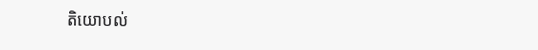តិយោបល់